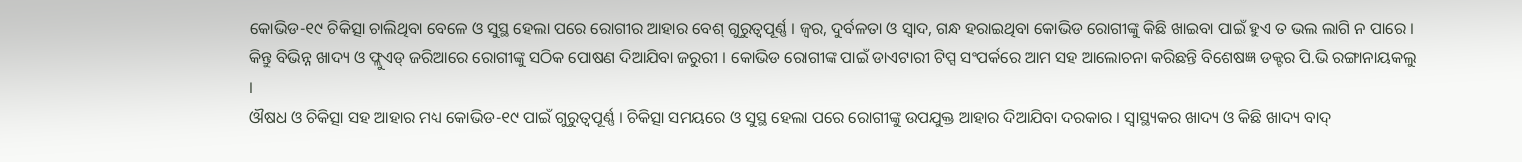କୋଭିଡ-୧୯ ଚିକିତ୍ସା ଚାଲିଥିବା ବେଳେ ଓ ସୁସ୍ଥ ହେଲା ପରେ ରୋଗୀର ଆହାର ବେଶ୍ ଗୁରୁତ୍ୱପୂର୍ଣ୍ଣ । ଜ୍ୱର, ଦୁର୍ବଳତା ଓ ସ୍ୱାଦ, ଗନ୍ଧ ହରାଇଥିବା କୋଭିଡ ରୋଗୀଙ୍କୁ କିଛି ଖାଇବା ପାଇଁ ହୁଏ ତ ଭଲ ଲାଗି ନ ପାରେ । କିନ୍ତୁ ବିଭିନ୍ନ ଖାଦ୍ୟ ଓ ଫ୍ଲୁଏଡ୍ ଜରିଆରେ ରୋଗୀଙ୍କୁ ସଠିକ ପୋଷଣ ଦିଆଯିବା ଜରୁରୀ । କୋଭିଡ ରୋଗୀଙ୍କ ପାଇଁ ଡାଏଟାରୀ ଟିପ୍ସ ସଂପର୍କରେ ଆମ ସହ ଆଲୋଚନା କରିଛନ୍ତି ବିଶେଷଜ୍ଞ ଡକ୍ଟର ପି.ଭି ରଙ୍ଗାନାୟକଲୁ ।
ଔଷଧ ଓ ଚିକିତ୍ସା ସହ ଆହାର ମଧ୍ୟ କୋଭିଡ-୧୯ ପାଇଁ ଗୁରୁତ୍ୱପୂର୍ଣ୍ଣ । ଚିକିତ୍ସା ସମୟରେ ଓ ସୁସ୍ଥ ହେଲା ପରେ ରୋଗୀଙ୍କୁ ଉପଯୁକ୍ତ ଆହାର ଦିଆଯିବା ଦରକାର । ସ୍ୱାସ୍ଥ୍ୟକର ଖାଦ୍ୟ ଓ କିଛି ଖାଦ୍ୟ ବାଦ୍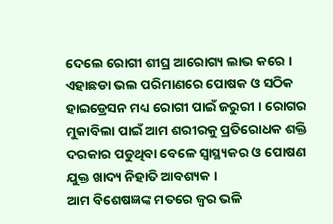ଦେଲେ ରୋଗୀ ଶୀଘ୍ର ଆରୋଗ୍ୟ ଲାଭ କରେ । ଏହାଛଡା ଭଲ ପରିମାଣରେ ପୋଷକ ଓ ସଠିକ ହାଇଡ୍ରେସନ ମଧ୍ୟ ରୋଗୀ ପାଇଁ ଜରୁରୀ । ରୋଗର ମୁକାବିଲା ପାଇଁ ଆମ ଶରୀରକୁ ପ୍ରତିରୋଧକ ଶକ୍ତି ଦରକାର ପଡୁଥିବା ବେଳେ ସ୍ୱାସ୍ଥ୍ୟକର ଓ ପୋଷଣ ଯୁକ୍ତ ଖାଦ୍ୟ ନିହାତି ଆବଶ୍ୟକ ।
ଆମ ବିଶେଷଜ୍ଞଙ୍କ ମତରେ ଜ୍ୱର ଭଳି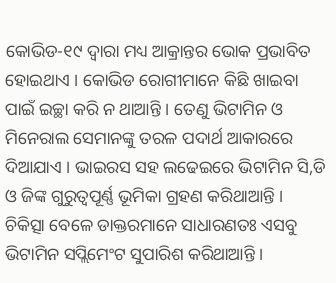କୋଭିଡ-୧୯ ଦ୍ୱାରା ମଧ୍ୟ ଆକ୍ରାନ୍ତର ଭୋକ ପ୍ରଭାବିତ ହୋଇଥାଏ । କୋଭିଡ ରୋଗୀମାନେ କିଛି ଖାଇବା ପାଇଁ ଇଚ୍ଛା କରି ନ ଥାଆନ୍ତି । ତେଣୁ ଭିଟାମିନ ଓ ମିନେରାଲ ସେମାନଙ୍କୁ ତରଳ ପଦାର୍ଥ ଆକାରରେ ଦିଆଯାଏ । ଭାଇରସ ସହ ଲଢେଇରେ ଭିଟାମିନ ସି,ଡି ଓ ଜିଙ୍କ ଗୁରୁତ୍ୱପୂର୍ଣ୍ଣ ଭୂମିକା ଗ୍ରହଣ କରିଥାଆନ୍ତି । ଚିକିତ୍ସା ବେଳେ ଡାକ୍ତରମାନେ ସାଧାରଣତଃ ଏସବୁ ଭିଟାମିନ ସପ୍ଲିମେଂଟ ସୁପାରିଶ କରିଥାଆନ୍ତି ।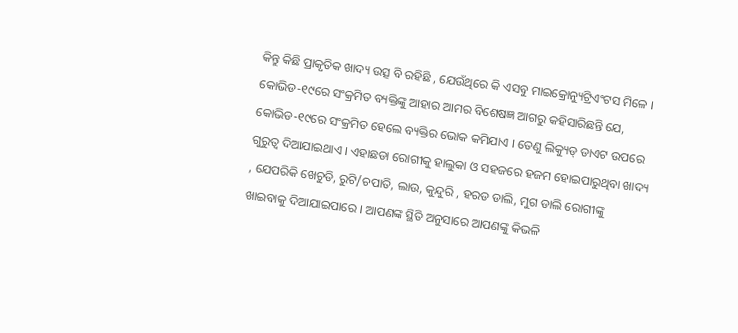କିନ୍ତୁ କିଛି ପ୍ରାକୃତିକ ଖାଦ୍ୟ ଉତ୍ସ ବି ରହିଛି , ଯେଉଁଥିରେ କି ଏସବୁ ମାଇକ୍ରୋନ୍ୟୁଟ୍ରିଏଂଟସ ମିଳେ ।
କୋଭିଡ-୧୯ରେ ସଂକ୍ରମିତ ବ୍ୟକ୍ତିଙ୍କୁ ଆହାର ଆମର ବିଶେଷଜ୍ଞ ଆଗରୁ କହିସାରିଛନ୍ତି ଯେ, କୋଭିଡ-୧୯ରେ ସଂକ୍ରମିତ ହେଲେ ବ୍ୟକ୍ତିର ଭୋକ କମିଯାଏ । ତେଣୁ ଲିକ୍ୟୁଡ୍ ଡାଏଟ ଉପରେ ଗୁରୁତ୍ୱ ଦିଆଯାଇଥାଏ । ଏହାଛଡା ରୋଗୀକୁ ହାଲୁକା ଓ ସହଜରେ ହଜମ ହୋଇପାରୁଥିବା ଖାଦ୍ୟ , ଯେପରିକି ଖେଚୁଡି, ରୁଟି/ଚପାତି, ଲାଉ, କୁନ୍ଦୁରି , ହରଡ ଡାଲି, ମୁଗ ଡାଲି ରୋଗୀଙ୍କୁ ଖାଇବାକୁ ଦିଆଯାଇପାରେ । ଆପଣଙ୍କ ସ୍ଥିତି ଅନୁସାରେ ଆପଣଙ୍କୁ କିଭଳି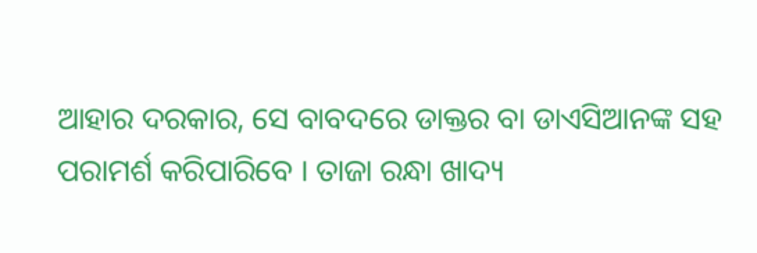ଆହାର ଦରକାର, ସେ ବାବଦରେ ଡାକ୍ତର ବା ଡାଏସିଆନଙ୍କ ସହ ପରାମର୍ଶ କରିପାରିବେ । ତାଜା ରନ୍ଧା ଖାଦ୍ୟ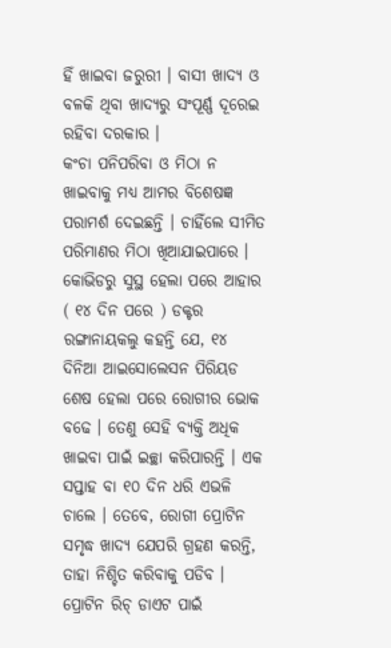ହିଁ ଖାଇବା ଜରୁରୀ । ବାସୀ ଖାଦ୍ୟ ଓ ବଳକି ଥିବା ଖାଦ୍ୟରୁ ସଂପୂର୍ଣ୍ଣ ଦୂରେଇ ରହିବା ଦରକାର ।
କଂଚା ପନିପରିବା ଓ ମିଠା ନ ଖାଇବାକୁ ମଧ୍ୟ ଆମର ବିଶେଷଜ୍ଞ ପରାମର୍ଶ ଦେଇଛନ୍ତି । ଚାହିଁଲେ ସୀମିତ ପରିମାଣର ମିଠା ଖିଆଯାଇପାରେ । କୋଭିଡରୁ ସୁସ୍ଥ ହେଲା ପରେ ଆହାର ( ୧୪ ଦିନ ପରେ ) ଡକ୍ଟର ରଙ୍ଗାନାୟକଲୁ କହନ୍ତି ଯେ, ୧୪ ଦିନିଆ ଆଇସୋଲେସନ ପିରିୟଡ ଶେଷ ହେଲା ପରେ ରୋଗୀର ଭୋକ ବଢେ । ତେଣୁ ସେହି ବ୍ୟକ୍ତି ଅଧିକ ଖାଇବା ପାଇଁ ଇଚ୍ଛା କରିପାରନ୍ତି । ଏକ ସପ୍ତାହ ବା ୧୦ ଦିନ ଧରି ଏଭଳି ଚାଲେ । ତେବେ, ରୋଗୀ ପ୍ରୋଟିନ ସମୃଦ୍ଧ ଖାଦ୍ୟ ଯେପରି ଗ୍ରହଣ କରନ୍ତି, ତାହା ନିଶ୍ଚିତ କରିବାକୁ ପଡିବ ।
ପ୍ରୋଟିନ ରିଚ୍ ଡାଏଟ ପାଇଁ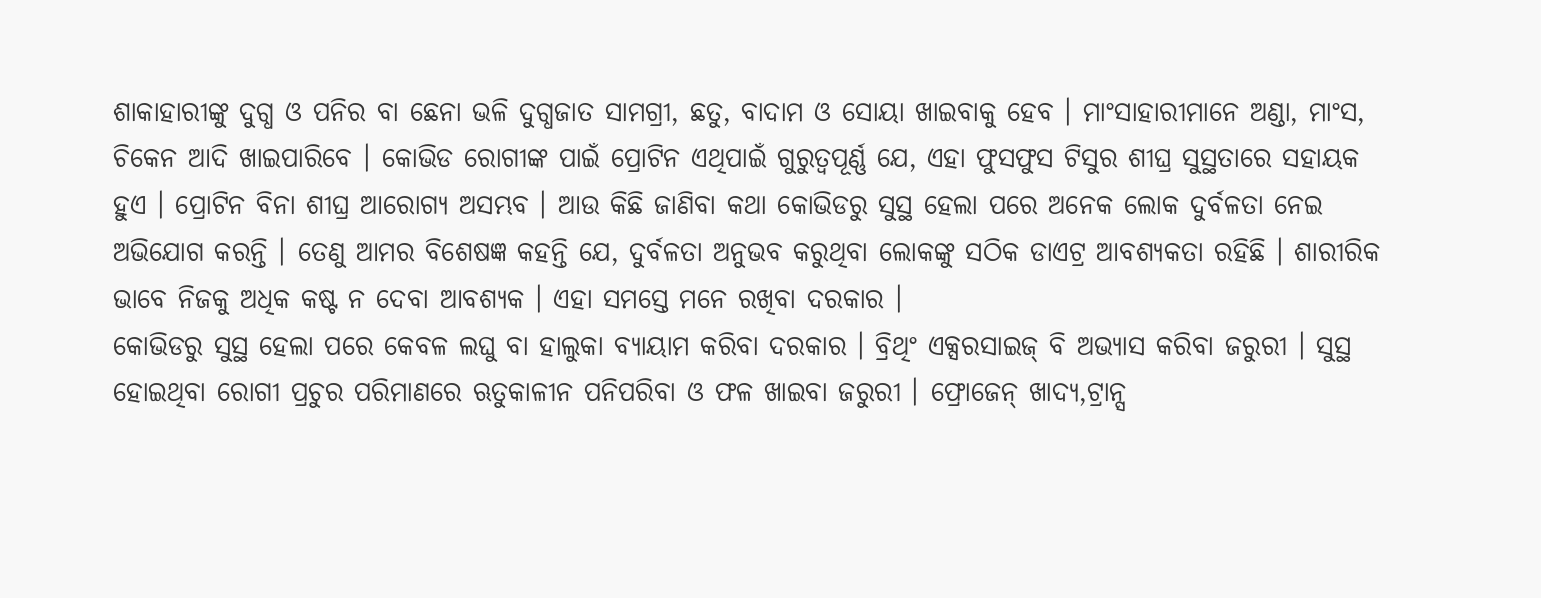ଶାକାହାରୀଙ୍କୁ ଦୁଗ୍ଧ ଓ ପନିର ବା ଛେନା ଭଳି ଦୁଗ୍ଧଜାତ ସାମଗ୍ରୀ, ଛତୁ, ବାଦାମ ଓ ସୋୟା ଖାଇବାକୁ ହେବ । ମାଂସାହାରୀମାନେ ଅଣ୍ଡା, ମାଂସ, ଚିକେନ ଆଦି ଖାଇପାରିବେ । କୋଭିଡ ରୋଗୀଙ୍କ ପାଇଁ ପ୍ରୋଟିନ ଏଥିପାଇଁ ଗୁରୁତ୍ୱପୂର୍ଣ୍ଣ ଯେ, ଏହା ଫୁସଫୁସ ଟିସୁର ଶୀଘ୍ର ସୁସ୍ଥତାରେ ସହାୟକ ହୁଏ । ପ୍ରୋଟିନ ବିନା ଶୀଘ୍ର ଆରୋଗ୍ୟ ଅସମ୍ଭବ । ଆଉ କିଛି ଜାଣିବା କଥା କୋଭିଡରୁ ସୁସ୍ଥ ହେଲା ପରେ ଅନେକ ଲୋକ ଦୁର୍ବଳତା ନେଇ ଅଭିଯୋଗ କରନ୍ତି । ତେଣୁ ଆମର ବିଶେଷଜ୍ଞ କହନ୍ତି ଯେ, ଦୁର୍ବଳତା ଅନୁଭବ କରୁଥିବା ଲୋକଙ୍କୁ ସଠିକ ଡାଏଟ୍ର ଆବଶ୍ୟକତା ରହିଛି । ଶାରୀରିକ ଭାବେ ନିଜକୁ ଅଧିକ କଷ୍ଟ ନ ଦେବା ଆବଶ୍ୟକ । ଏହା ସମସ୍ତେ ମନେ ରଖିବା ଦରକାର ।
କୋଭିଡରୁ ସୁସ୍ଥ ହେଲା ପରେ କେବଳ ଲଘୁ ବା ହାଲୁକା ବ୍ୟାୟାମ କରିବା ଦରକାର । ବ୍ରିଥିଂ ଏକ୍ସରସାଇଜ୍ ବି ଅଭ୍ୟାସ କରିବା ଜରୁରୀ । ସୁସ୍ଥ ହୋଇଥିବା ରୋଗୀ ପ୍ରଚୁର ପରିମାଣରେ ଋତୁକାଳୀନ ପନିପରିବା ଓ ଫଳ ଖାଇବା ଜରୁରୀ । ଫ୍ରୋଜେନ୍ ଖାଦ୍ୟ,ଟ୍ରାନ୍ସ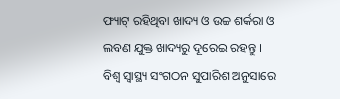ଫ୍ୟାଟ୍ ରହିଥିବା ଖାଦ୍ୟ ଓ ଉଚ୍ଚ ଶର୍କରା ଓ ଲବଣ ଯୁକ୍ତ ଖାଦ୍ୟରୁ ଦୂରେଇ ରହନ୍ତୁ । ବିଶ୍ୱ ସ୍ୱାସ୍ଥ୍ୟ ସଂଗଠନ ସୁପାରିଶ ଅନୁସାରେ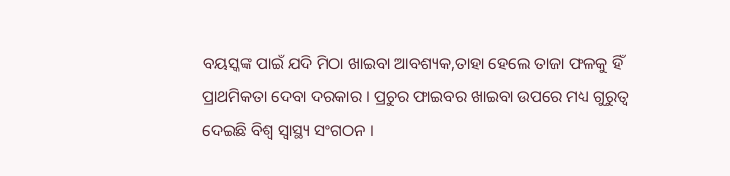ବୟସ୍କଙ୍କ ପାଇଁ ଯଦି ମିଠା ଖାଇବା ଆବଶ୍ୟକ,ତାହା ହେଲେ ତାଜା ଫଳକୁ ହିଁ ପ୍ରାଥମିକତା ଦେବା ଦରକାର । ପ୍ରଚୁର ଫାଇବର ଖାଇବା ଉପରେ ମଧ୍ୟ ଗୁରୁତ୍ୱ ଦେଇଛି ବିଶ୍ୱ ସ୍ୱାସ୍ଥ୍ୟ ସଂଗଠନ ।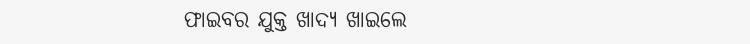ଫାଇବର ଯୁକ୍ତ ଖାଦ୍ୟ ଖାଇଲେ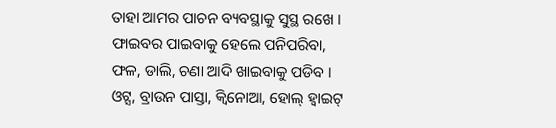ତାହା ଆମର ପାଚନ ବ୍ୟବସ୍ଥାକୁ ସୁସ୍ଥ ରଖେ । ଫାଇବର ପାଇବାକୁ ହେଲେ ପନିପରିବା, ଫଳ, ଡାଲି, ଚଣା ଆଦି ଖାଇବାକୁ ପଡିବ । ଓଟ୍ସ, ବ୍ରାଉନ ପାସ୍ତା, କ୍ୱିନୋଆ, ହୋଲ୍ ହ୍ୱାଇଟ୍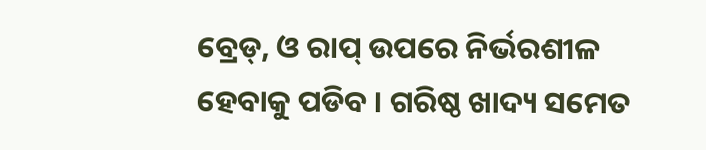ବ୍ରେଡ୍, ଓ ରାପ୍ ଉପରେ ନିର୍ଭରଶୀଳ ହେବାକୁ ପଡିବ । ଗରିଷ୍ଠ ଖାଦ୍ୟ ସମେତ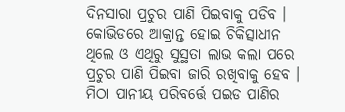ଦିନସାରା ପ୍ରଚୁର ପାଣି ପିଇବାକୁ ପଡିବ । କୋଭିଡରେ ଆକ୍ରାନ୍ତ ହୋଇ ଚିକିତ୍ସାଧୀନ ଥିଲେ ଓ ଏଥିରୁ ସୁସ୍ଥତା ଲାଭ କଲା ପରେ ପ୍ରଚୁର ପାଣି ପିଇବା ଜାରି ରଖିବାକୁ ହେବ । ମିଠା ପାନୀୟ ପରିବର୍ତ୍ତେ ପଇଡ ପାଣିର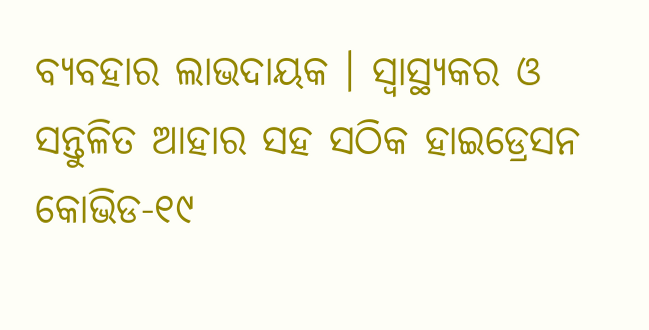ବ୍ୟବହାର ଲାଭଦାୟକ । ସ୍ୱାସ୍ଥ୍ୟକର ଓ ସନ୍ତୁଳିତ ଆହାର ସହ ସଠିକ ହାଇଡ୍ରେସନ କୋଭିଡ-୧୯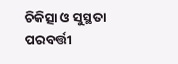ଚିକିତ୍ସା ଓ ସୁସ୍ଥତା ପରବର୍ତ୍ତୀ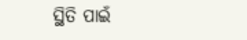ସ୍ଥିତି ପାଇଁ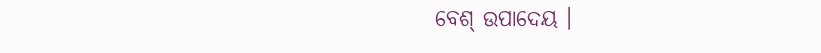ବେଶ୍ ଉପାଦେୟ ।